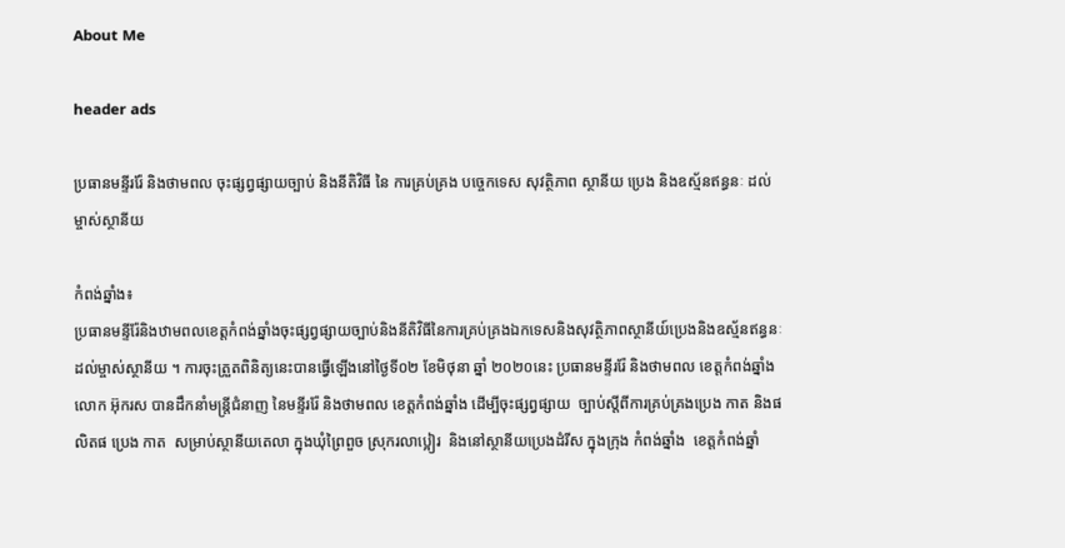About Me

header ads

ប្រធានមន្ទីររ៉ែ និងថាមពល ចុះផ្សព្វផ្សាយច្បាប់ និងនីតិវិធី នៃ ការគ្រប់គ្រង បច្ចេកទេស សុវត្ថិភាព ស្ថានីយ ប្រេង និងឧស្ម័នឥន្ធនៈ ដល់ម្ចាស់ស្ថានីយ

កំពង់ឆ្នាំង៖
ប្រធានមន្ទីរ៉ែនិងឋាមពលខេត្តកំពង់ឆ្នាំងចុះផ្សព្វផ្សាយច្បាប់និងនីតិវិធីនៃការគ្រប់គ្រងឯកទេសនិងសុវត្ថិភាពស្ថានីយ៍ប្រេងនិងឧស្ម័នឥន្ធនៈដល់ម្ចាស់ស្ថានីយ ។ ការចុះត្រួតពិនិត្យនេះបានធ្វើឡើងនៅថ្ងៃទី០២ ខែមិថុនា ឆ្នាំ ២០២០នេះ ប្រធានមន្ទីររ៉ែ និងថាមពល ខេត្តកំពង់ឆ្នាំងលោក អ៊ុករស បានដឹកនាំមន្រ្តីជំនាញ នៃមន្ទីររ៉ែ និងថាមពល ខេត្តកំពង់ឆ្នាំង ដើម្បីចុះផ្សព្វផ្សាយ  ច្បាប់ស្តីពីការគ្រប់គ្រងប្រេង កាត និងផលិតផ ប្រេង កាត  សម្រាប់ស្ថានីយតេលា ក្នុងឃុំព្រៃពួច ស្រុករលាប្អៀរ  និងនៅស្ថានីយប្រេងដំរីស ក្នុងក្រុង កំពង់ឆ្នាំង  ខេត្តកំពង់ឆ្នាំ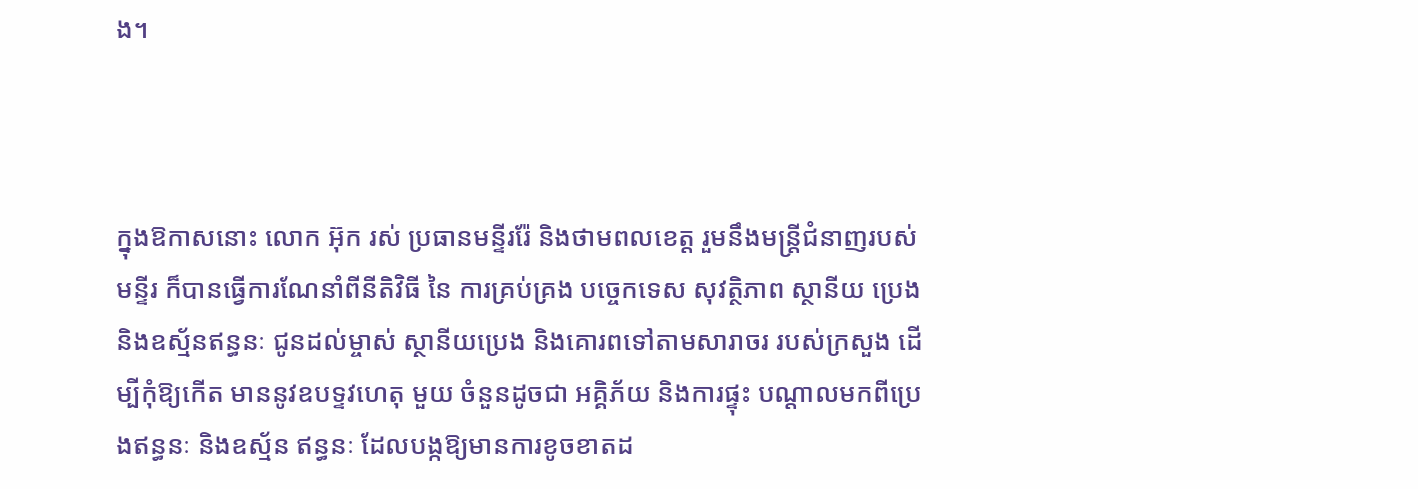ង។



ក្នុងឱកាសនោះ លោក អ៊ុក រស់ ប្រធានមន្ទីររ៉ែ និងថាមពលខេត្ត រួមនឹងមន្រ្តីជំនាញរបស់មន្ទីរ ក៏បានធ្វើការណែនាំពីនីតិវិធី នៃ ការគ្រប់គ្រង បច្ចេកទេស សុវត្ថិភាព ស្ថានីយ ប្រេង  និងឧស្ម័នឥន្ធនៈ ជូនដល់ម្ចាស់ ស្ថានីយប្រេង និងគោរពទៅតាមសារាចរ របស់ក្រសួង ដើម្បីកុំឱ្យកើត មាននូវឧបទ្ទវហេតុ មួយ ចំនួនដូចជា អគ្គិភ័យ និងការផ្ទុះ បណ្តាលមកពីប្រេងឥន្ធនៈ និងឧស្ម័ន ឥន្ធនៈ ដែលបង្កឱ្យមានការខូចខាតដ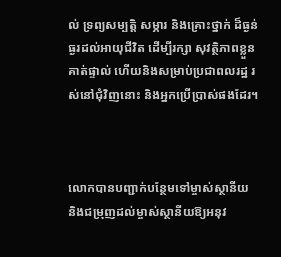ល់ ទ្រព្យសម្បត្តិ សម្ភារ និងគ្រោះថ្នាក់ ដ៏ធ្ងន់ធ្ងរដល់អាយុជីវិត ដើម្បីរក្សា សុវត្ថិភាពខ្លួនគាត់ផ្ទាល់ ហើយនិងសម្រាប់ប្រជាពលរដ្ឋ រស់នៅជុំវិញនោះ និងអ្នកប្រើប្រាស់ផងដែរ។



លោកបានបញ្ជាក់បន្ថែមទៅម្ចាស់ស្ថានីយ និងជម្រុញដល់ម្ចាស់ស្ថានីយឱ្យអនុវ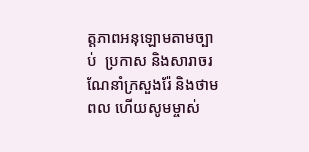ត្តភាពអនុឡោមតាមច្បាប់  ប្រកាស និងសារាចរ ណែនាំក្រសួងរ៉ែ និងថាមពល ហើយសូមម្ចាស់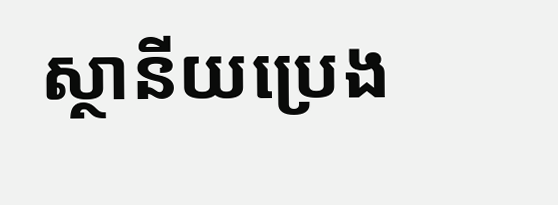ស្ថានីយប្រេង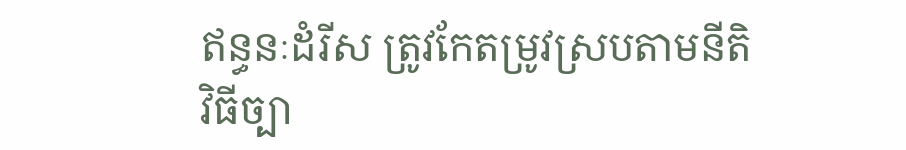ឥន្ធនៈដំរីស ត្រូវកែតម្រូវស្របតាមនីតិវិធីច្បា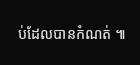ប់ដែលបានកំណត់ ៕